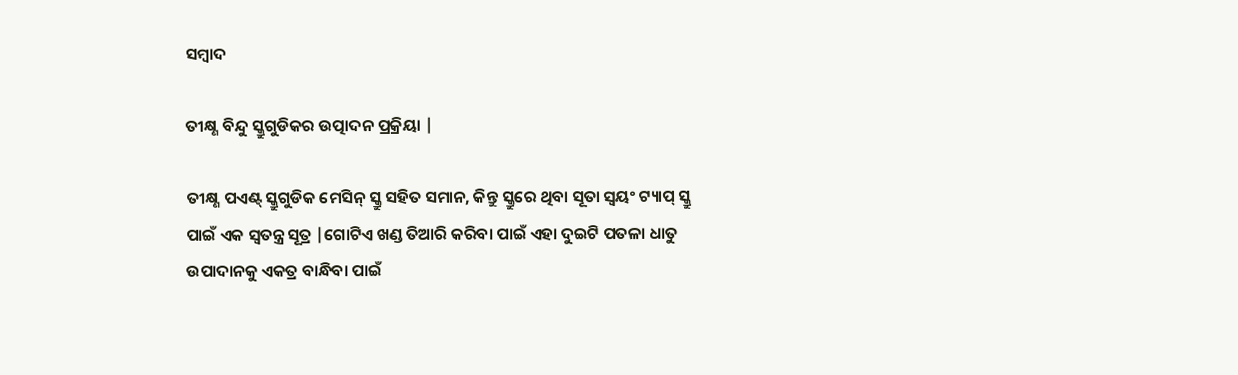ସମ୍ବାଦ

ତୀକ୍ଷ୍ଣ ବିନ୍ଦୁ ସ୍କ୍ରୁଗୁଡିକର ଉତ୍ପାଦନ ପ୍ରକ୍ରିୟା |

ତୀକ୍ଷ୍ଣ ପଏଣ୍ଟ୍ ସ୍କ୍ରୁଗୁଡିକ ମେସିନ୍ ସ୍କ୍ରୁ ସହିତ ସମାନ, କିନ୍ତୁ ସ୍କ୍ରୁରେ ଥିବା ସୂତା ସ୍ୱୟଂ ଟ୍ୟାପ୍ ସ୍କ୍ରୁ ପାଇଁ ଏକ ସ୍ୱତନ୍ତ୍ର ସୂତ୍ର |ଗୋଟିଏ ଖଣ୍ଡ ତିଆରି କରିବା ପାଇଁ ଏହା ଦୁଇଟି ପତଳା ଧାତୁ ଉପାଦାନକୁ ଏକତ୍ର ବାନ୍ଧିବା ପାଇଁ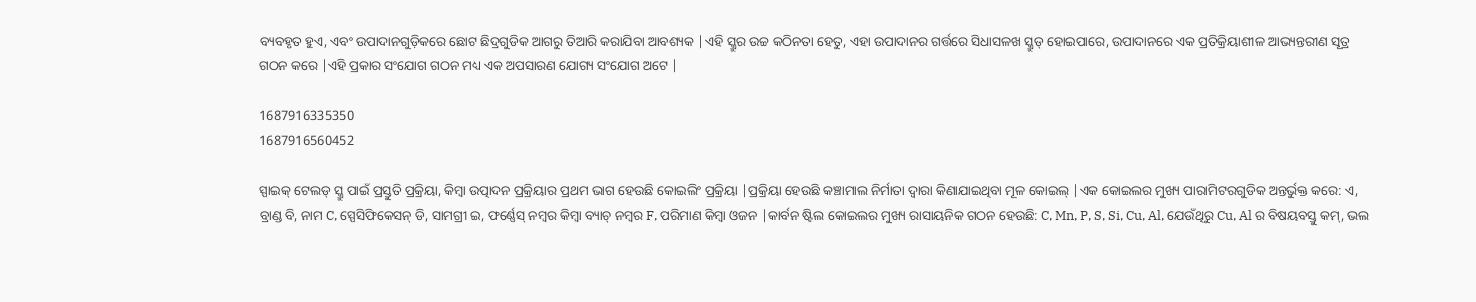ବ୍ୟବହୃତ ହୁଏ, ଏବଂ ଉପାଦାନଗୁଡ଼ିକରେ ଛୋଟ ଛିଦ୍ରଗୁଡିକ ଆଗରୁ ତିଆରି କରାଯିବା ଆବଶ୍ୟକ |ଏହି ସ୍କ୍ରୁର ଉଚ୍ଚ କଠିନତା ହେତୁ, ଏହା ଉପାଦାନର ଗର୍ତ୍ତରେ ସିଧାସଳଖ ସ୍କ୍ରୁଡ୍ ହୋଇପାରେ, ଉପାଦାନରେ ଏକ ପ୍ରତିକ୍ରିୟାଶୀଳ ଆଭ୍ୟନ୍ତରୀଣ ସୂତ୍ର ଗଠନ କରେ |ଏହି ପ୍ରକାର ସଂଯୋଗ ଗଠନ ମଧ୍ୟ ଏକ ଅପସାରଣ ଯୋଗ୍ୟ ସଂଯୋଗ ଅଟେ |

1687916335350
1687916560452

ସ୍ପାଇକ୍ ଟେଲଡ୍ ସ୍କ୍ରୁ ପାଇଁ ପ୍ରସ୍ତୁତି ପ୍ରକ୍ରିୟା, କିମ୍ବା ଉତ୍ପାଦନ ପ୍ରକ୍ରିୟାର ପ୍ରଥମ ଭାଗ ହେଉଛି କୋଇଲିଂ ପ୍ରକ୍ରିୟା |ପ୍ରକ୍ରିୟା ହେଉଛି କଞ୍ଚାମାଲ ନିର୍ମାତା ଦ୍ୱାରା କିଣାଯାଇଥିବା ମୂଳ କୋଇଲ୍ |ଏକ କୋଇଲର ମୁଖ୍ୟ ପାରାମିଟରଗୁଡିକ ଅନ୍ତର୍ଭୁକ୍ତ କରେ: ଏ, ବ୍ରାଣ୍ଡ ବି, ନାମ C, ସ୍ପେସିଫିକେସନ୍ ଡି, ସାମଗ୍ରୀ ଇ, ଫର୍ଣ୍ଣେସ୍ ନମ୍ବର କିମ୍ବା ବ୍ୟାଚ୍ ନମ୍ବର F, ପରିମାଣ କିମ୍ବା ଓଜନ |କାର୍ବନ ଷ୍ଟିଲ କୋଇଲର ମୁଖ୍ୟ ରାସାୟନିକ ଗଠନ ହେଉଛି: C, Mn, P, S, Si, Cu, Al, ଯେଉଁଥିରୁ Cu, Al ର ବିଷୟବସ୍ତୁ କମ୍, ଭଲ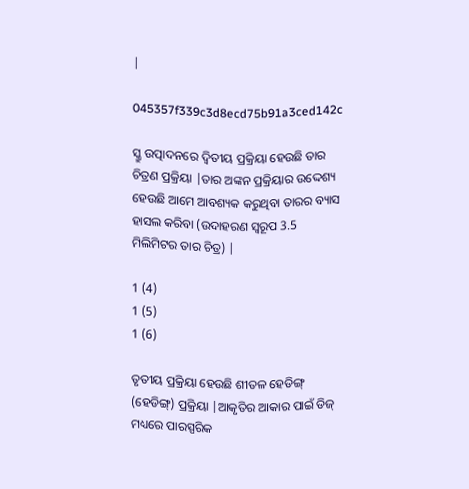|

045357f339c3d8ecd75b91a3ced142c

ସ୍କ୍ରୁ ଉତ୍ପାଦନରେ ଦ୍ୱିତୀୟ ପ୍ରକ୍ରିୟା ହେଉଛି ତାର ଚିତ୍ରଣ ପ୍ରକ୍ରିୟା |ତାର ଅଙ୍କନ ପ୍ରକ୍ରିୟାର ଉଦ୍ଦେଶ୍ୟ ହେଉଛି ଆମେ ଆବଶ୍ୟକ କରୁଥିବା ତାରର ବ୍ୟାସ ହାସଲ କରିବା (ଉଦାହରଣ ସ୍ୱରୂପ 3.5 ମିଲିମିଟର ତାର ଚିତ୍ର) |

1 (4)
1 (5)
1 (6)

ତୃତୀୟ ପ୍ରକ୍ରିୟା ହେଉଛି ଶୀତଳ ହେଡିଙ୍ଗ୍ (ହେଡିଙ୍ଗ୍) ପ୍ରକ୍ରିୟା |ଆକୃତିର ଆକାର ପାଇଁ ଡିଜ୍ ମଧ୍ୟରେ ପାରସ୍ପରିକ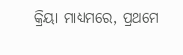କ୍ରିୟା ମାଧ୍ୟମରେ, ପ୍ରଥମେ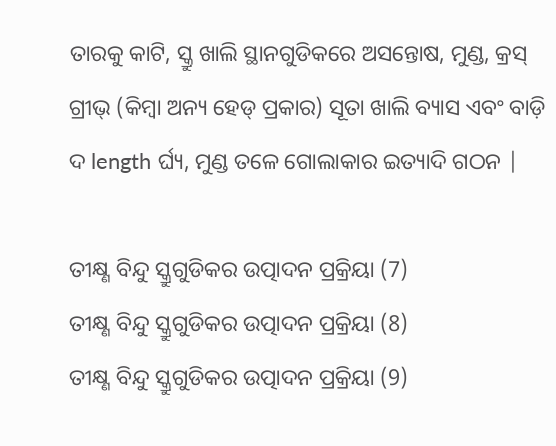ତାରକୁ କାଟି, ସ୍କ୍ରୁ ଖାଲି ସ୍ଥାନଗୁଡିକରେ ଅସନ୍ତୋଷ, ମୁଣ୍ଡ, କ୍ରସ୍ ଗ୍ରୀଭ୍ (କିମ୍ବା ଅନ୍ୟ ହେଡ୍ ପ୍ରକାର) ସୂତା ଖାଲି ବ୍ୟାସ ଏବଂ ବାଡ଼ି ଦ length ର୍ଘ୍ୟ, ମୁଣ୍ଡ ତଳେ ଗୋଲାକାର ଇତ୍ୟାଦି ଗଠନ |

ତୀକ୍ଷ୍ଣ ବିନ୍ଦୁ ସ୍କ୍ରୁଗୁଡିକର ଉତ୍ପାଦନ ପ୍ରକ୍ରିୟା (7)
ତୀକ୍ଷ୍ଣ ବିନ୍ଦୁ ସ୍କ୍ରୁଗୁଡିକର ଉତ୍ପାଦନ ପ୍ରକ୍ରିୟା (8)
ତୀକ୍ଷ୍ଣ ବିନ୍ଦୁ ସ୍କ୍ରୁଗୁଡିକର ଉତ୍ପାଦନ ପ୍ରକ୍ରିୟା (9)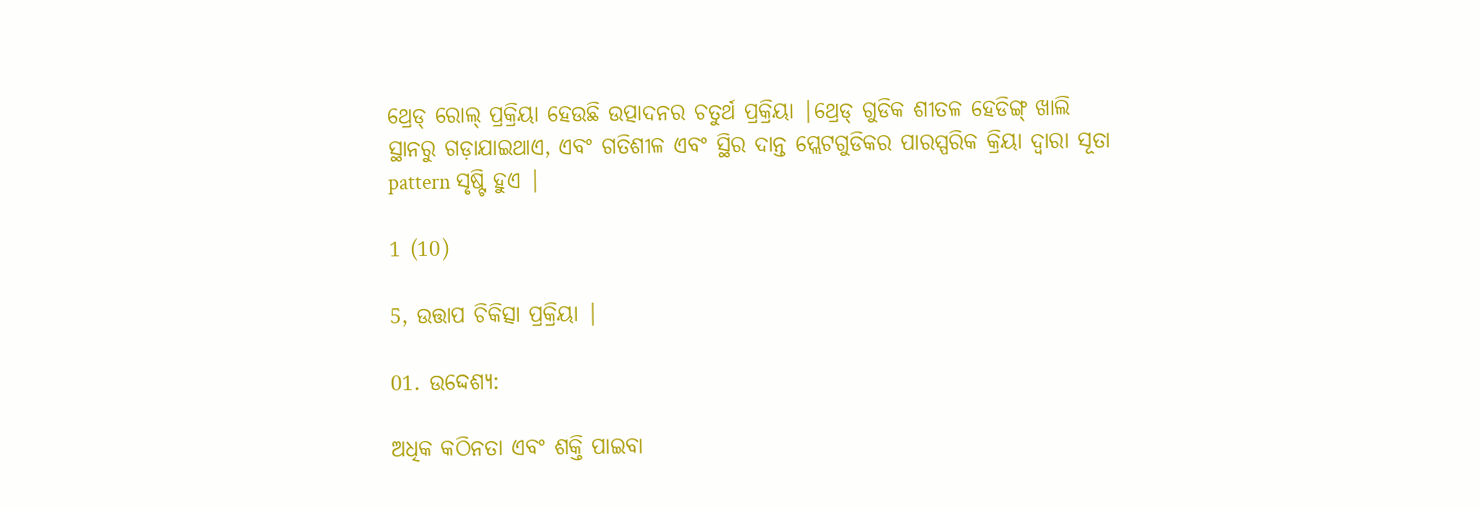ଥ୍ରେଡ୍ ରୋଲ୍ ପ୍ରକ୍ରିୟା ହେଉଛି ଉତ୍ପାଦନର ଚତୁର୍ଥ ପ୍ରକ୍ରିୟା |ଥ୍ରେଡ୍ ଗୁଡିକ ଶୀତଳ ହେଡିଙ୍ଗ୍ ଖାଲି ସ୍ଥାନରୁ ଗଡ଼ାଯାଇଥାଏ, ଏବଂ ଗତିଶୀଳ ଏବଂ ସ୍ଥିର ଦାନ୍ତ ପ୍ଲେଟଗୁଡିକର ପାରସ୍ପରିକ କ୍ରିୟା ଦ୍ୱାରା ସୂତା pattern ସୃଷ୍ଟି ହୁଏ |

1 (10)

5, ଉତ୍ତାପ ଚିକିତ୍ସା ପ୍ରକ୍ରିୟା |

01. ଉଦ୍ଦେଶ୍ୟ:

ଅଧିକ କଠିନତା ଏବଂ ଶକ୍ତି ପାଇବା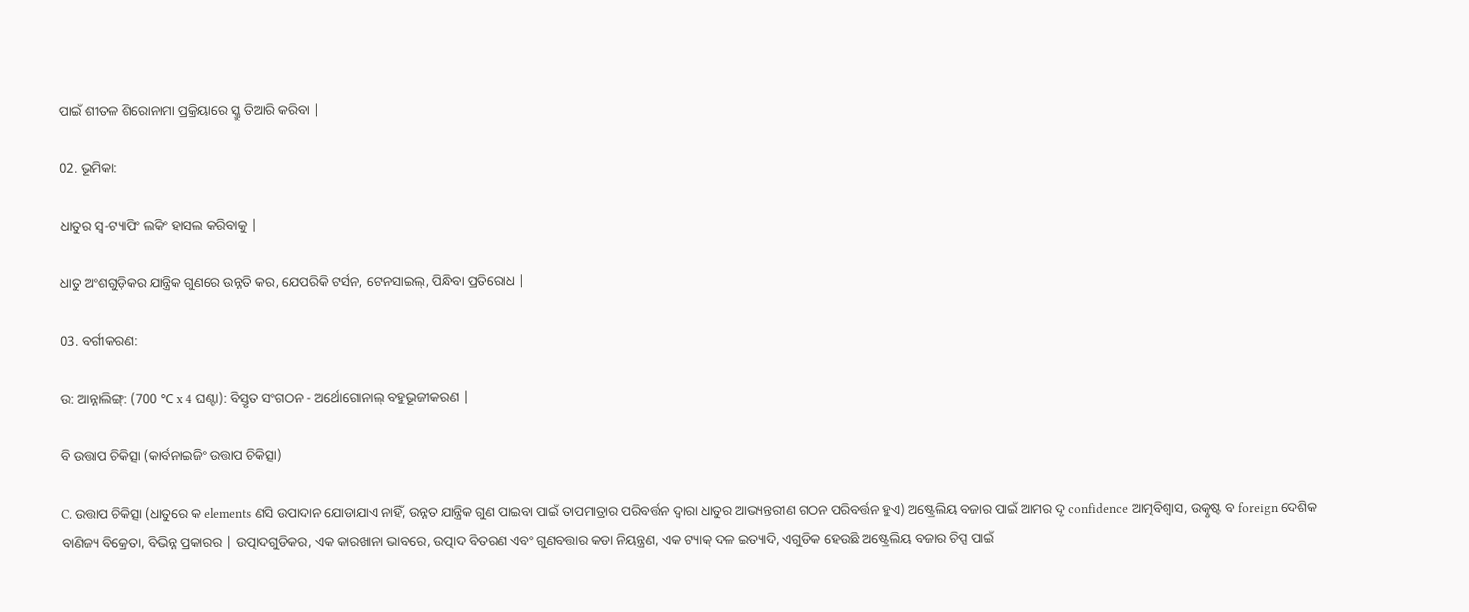ପାଇଁ ଶୀତଳ ଶିରୋନାମା ପ୍ରକ୍ରିୟାରେ ସ୍କ୍ରୁ ତିଆରି କରିବା |

02. ଭୂମିକା:

ଧାତୁର ସ୍ୱ-ଟ୍ୟାପିଂ ଲକିଂ ହାସଲ କରିବାକୁ |

ଧାତୁ ଅଂଶଗୁଡ଼ିକର ଯାନ୍ତ୍ରିକ ଗୁଣରେ ଉନ୍ନତି କର, ଯେପରିକି ଟର୍ସନ, ଟେନସାଇଲ୍, ପିନ୍ଧିବା ପ୍ରତିରୋଧ |

03. ବର୍ଗୀକରଣ:

ଉ: ଆନ୍ନାଲିଙ୍ଗ୍: (700 ℃ x 4 ଘଣ୍ଟା): ବିସ୍ତୃତ ସଂଗଠନ - ଅର୍ଥୋଗୋନାଲ୍ ବହୁଭୂଜୀକରଣ |

ବି ଉତ୍ତାପ ଚିକିତ୍ସା (କାର୍ବନାଇଜିଂ ଉତ୍ତାପ ଚିକିତ୍ସା)

C. ଉତ୍ତାପ ଚିକିତ୍ସା (ଧାତୁରେ କ elements ଣସି ଉପାଦାନ ଯୋଡାଯାଏ ନାହିଁ, ଉନ୍ନତ ଯାନ୍ତ୍ରିକ ଗୁଣ ପାଇବା ପାଇଁ ତାପମାତ୍ରାର ପରିବର୍ତ୍ତନ ଦ୍ୱାରା ଧାତୁର ଆଭ୍ୟନ୍ତରୀଣ ଗଠନ ପରିବର୍ତ୍ତନ ହୁଏ) ଅଷ୍ଟ୍ରେଲିୟ ବଜାର ପାଇଁ ଆମର ଦୃ confidence ଆତ୍ମବିଶ୍ୱାସ, ଉତ୍କୃଷ୍ଟ ବ foreign ଦେଶିକ ବାଣିଜ୍ୟ ବିକ୍ରେତା, ବିଭିନ୍ନ ପ୍ରକାରର | ଉତ୍ପାଦଗୁଡିକର, ଏକ କାରଖାନା ଭାବରେ, ଉତ୍ପାଦ ବିତରଣ ଏବଂ ଗୁଣବତ୍ତାର କଡା ନିୟନ୍ତ୍ରଣ, ଏକ ଟ୍ୟାକ୍ ଦଳ ଇତ୍ୟାଦି, ଏଗୁଡିକ ହେଉଛି ଅଷ୍ଟ୍ରେଲିୟ ବଜାର ଚିପ୍ସ ପାଇଁ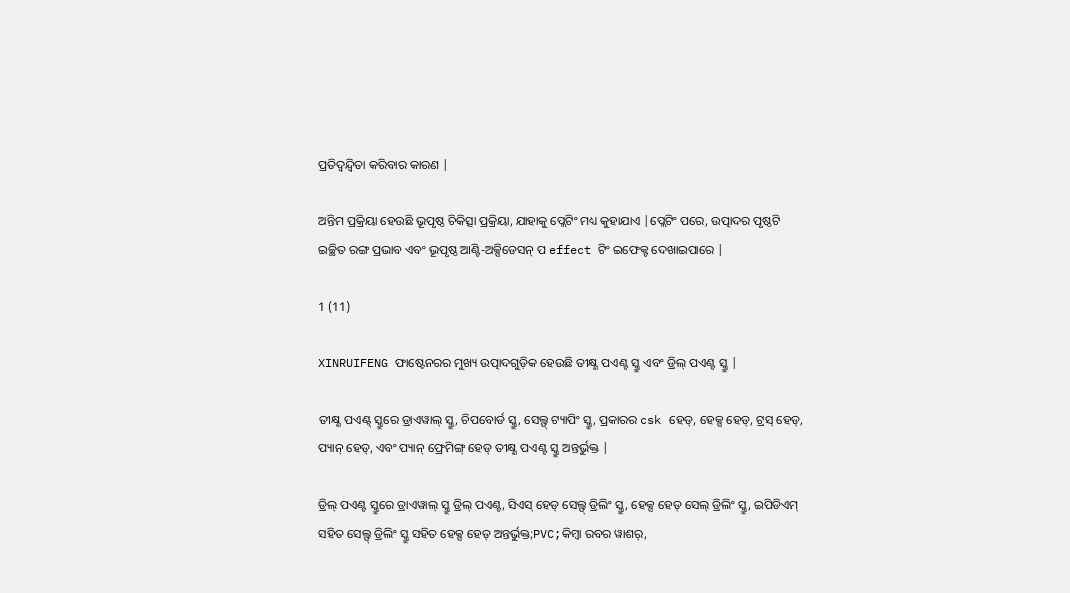ପ୍ରତିଦ୍ୱନ୍ଦ୍ୱିତା କରିବାର କାରଣ |

ଅନ୍ତିମ ପ୍ରକ୍ରିୟା ହେଉଛି ଭୂପୃଷ୍ଠ ଚିକିତ୍ସା ପ୍ରକ୍ରିୟା, ଯାହାକୁ ପ୍ଲେଟିଂ ମଧ୍ୟ କୁହାଯାଏ |ପ୍ଲେଟିଂ ପରେ, ଉତ୍ପାଦର ପୃଷ୍ଠଟି ଇଚ୍ଛିତ ରଙ୍ଗ ପ୍ରଭାବ ଏବଂ ଭୂପୃଷ୍ଠ ଆଣ୍ଟି-ଅକ୍ସିଡେସନ୍ ପ effect ଟିଂ ଇଫେକ୍ଟ ଦେଖାଇପାରେ |

1 (11)

XINRUIFENG ଫାଷ୍ଟେନରର ମୁଖ୍ୟ ଉତ୍ପାଦଗୁଡ଼ିକ ହେଉଛି ତୀକ୍ଷ୍ଣ ପଏଣ୍ଟ ସ୍କ୍ରୁ ଏବଂ ଡ୍ରିଲ୍ ପଏଣ୍ଟ ସ୍କ୍ରୁ |

ତୀକ୍ଷ୍ଣ ପଏଣ୍ଟ୍ ସ୍କ୍ରୁରେ ଡ୍ରାଏୱାଲ୍ ସ୍କ୍ରୁ, ଚିପବୋର୍ଡ ସ୍କ୍ରୁ, ସେଲ୍ଫ୍ ଟ୍ୟାପିଂ ସ୍କ୍ରୁ, ପ୍ରକାରର csk ହେଡ୍, ହେକ୍ସ ହେଡ୍, ଟ୍ରସ୍ ହେଡ୍, ପ୍ୟାନ୍ ହେଡ୍, ଏବଂ ପ୍ୟାନ୍ ଫ୍ରେମିଙ୍ଗ୍ ହେଡ୍ ତୀକ୍ଷ୍ଣ ପଏଣ୍ଟ ସ୍କ୍ରୁ ଅନ୍ତର୍ଭୁକ୍ତ |

ଡ୍ରିଲ୍ ପଏଣ୍ଟ ସ୍କ୍ରୁରେ ଡ୍ରାଏୱାଲ୍ ସ୍କ୍ରୁ ଡ୍ରିଲ୍ ପଏଣ୍ଟ, ସିଏସ୍ ହେଡ୍ ସେଲ୍ଫ୍ ଡ୍ରିଲିଂ ସ୍କ୍ରୁ, ହେକ୍ସ ହେଡ୍ ସେଲ୍ ଡ୍ରିଲିଂ ସ୍କ୍ରୁ, ଇପିଡିଏମ୍ ସହିତ ସେଲ୍ଫ୍ ଡ୍ରିଲିଂ ସ୍କ୍ରୁ ସହିତ ହେକ୍ସ ହେଡ୍ ଅନ୍ତର୍ଭୁକ୍ତ;PVC;କିମ୍ବା ରବର ୱାଶର୍,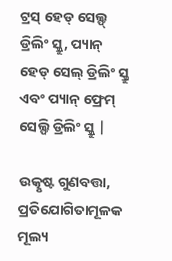ଟ୍ରସ୍ ହେଡ୍ ସେଲ୍ଫ୍ ଡ୍ରିଲିଂ ସ୍କ୍ରୁ, ପ୍ୟାନ୍ ହେଡ୍ ସେଲ୍ ଡ୍ରିଲିଂ ସ୍କ୍ରୁ ଏବଂ ପ୍ୟାନ୍ ଫ୍ରେମ୍ ସେଲ୍ଫି ଡ୍ରିଲିଂ ସ୍କ୍ରୁ |

ଉତ୍କୃଷ୍ଟ ଗୁଣବତ୍ତା, ପ୍ରତିଯୋଗିତାମୂଳକ ମୂଲ୍ୟ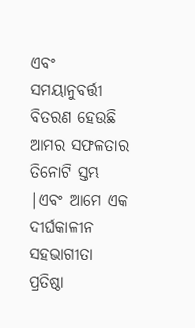ଏବଂ ସମୟାନୁବର୍ତ୍ତୀ ବିତରଣ ହେଉଛି ଆମର ସଫଳତାର ତିନୋଟି ସ୍ତମ୍ଭ |ଏବଂ ଆମେ ଏକ ଦୀର୍ଘକାଳୀନ ସହଭାଗୀତା ପ୍ରତିଷ୍ଠା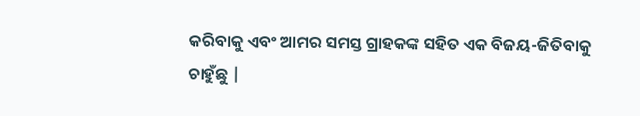କରିବାକୁ ଏବଂ ଆମର ସମସ୍ତ ଗ୍ରାହକଙ୍କ ସହିତ ଏକ ବିଜୟ-ଜିତିବାକୁ ଚାହୁଁଛୁ |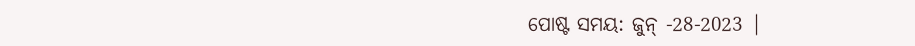ପୋଷ୍ଟ ସମୟ: ଜୁନ୍ -28-2023 |